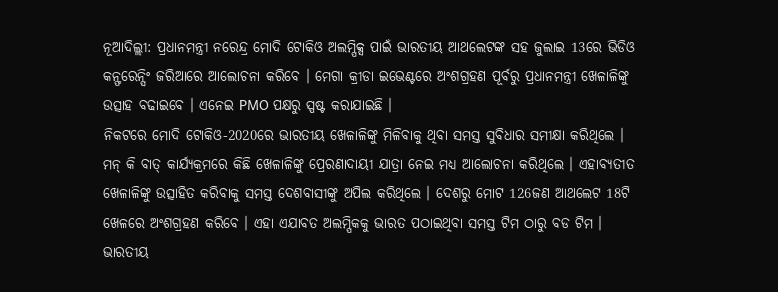ନୂଆଦିଲ୍ଲୀ: ପ୍ରଧାନମନ୍ତ୍ରୀ ନରେନ୍ଦ୍ର ମୋଦି ଟୋକିଓ ଅଲମ୍ପିକ୍ସ ପାଇଁ ଭାରତୀୟ ଆଥଲେଟଙ୍କ ସହ ଜୁଲାଇ 13ରେ ଭିଡିଓ କନ୍ଫରେନ୍ସିଂ ଜରିଆରେ ଆଲୋଚନା କରିବେ । ମେଗା କ୍ରୀଡା ଇଭେଣ୍ଟରେ ଅଂଶଗ୍ରହଣ ପୂର୍ବରୁ ପ୍ରଧାନମନ୍ତ୍ରୀ ଖେଳାଳିଙ୍କୁ ଉତ୍ସାହ ବଢାଇବେ । ଏନେଇ PMO ପକ୍ଷରୁ ସ୍ପଷ୍ଟ କରାଯାଇଛି ।
ନିକଟରେ ମୋଦି ଟୋକିଓ-2020ରେ ଭାରତୀୟ ଖେଳାଳିଙ୍କୁ ମିଳିବାକୁ ଥିବା ସମସ୍ତ ସୁବିଧାର ସମୀକ୍ଷା କରିଥିଲେ ।
ମନ୍ କି ବାତ୍ କାର୍ଯ୍ୟକ୍ରମରେ କିଛି ଖେଳାଳିଙ୍କୁ ପ୍ରେରଣାଦାୟୀ ଯାତ୍ରା ନେଇ ମଧ୍ୟ ଆଲୋଚନା କରିଥିଲେ । ଏହାବ୍ୟତୀତ ଖେଳାଳିଙ୍କୁ ଉତ୍ସାହିତ କରିବାକୁ ସମସ୍ତ ଦେଶବାସୀଙ୍କୁ ଅପିଲ କରିଥିଲେ । ଦେଶରୁ ମୋଟ 126ଜଣ ଆଥଲେଟ 18ଟି ଖେଳରେ ଅଂଶଗ୍ରହଣ କରିବେ । ଏହା ଏଯାବତ ଅଲମ୍ପିକକୁ ଭାରତ ପଠାଇଥିବା ସମସ୍ତ ଟିମ ଠାରୁ ବଡ ଟିମ ।
ଭାରତୀୟ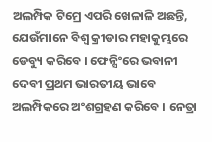ଅଲମ୍ପିକ ଟିମ୍ରେ ଏପରି ଖେଳାଳି ଅଛନ୍ତି, ଯେଉଁମାନେ ବିଶ୍ବ କ୍ରୀଡାର ମହାକୁମ୍ଭରେ ଡେବ୍ୟୁ କରିବେ । ଫେନ୍ସିଂରେ ଭବାନୀ ଦେବୀ ପ୍ରଥମ ଭାରତୀୟ ଭାବେ ଅଲମ୍ପିକରେ ଅଂଶଗ୍ରହଣ କରିବେ । ନେତ୍ରା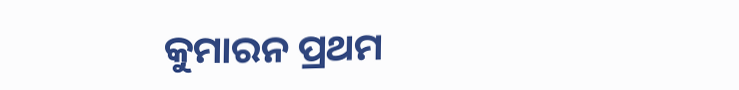କୁମାରନ ପ୍ରଥମ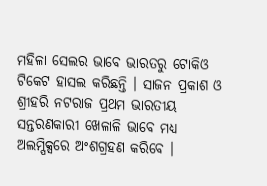ମହିଳା ସେଲର ଭାବେ ଭାରତରୁ ଟୋକିଓ ଟିକେଟ ହାସଲ କରିଛନ୍ତି । ସାଜନ ପ୍ରକାଶ ଓ ଶ୍ରୀହରି ନଟରାଜ ପ୍ରଥମ ଭାରତୀୟ ସନ୍ତରଣକାରୀ ଖେଳାଳି ଭାବେ ମଧ୍ୟ ଅଲମ୍ପିକ୍ସରେ ଅଂଶଗ୍ରହଣ କରିବେ ।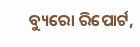ବ୍ୟୁରୋ ରିପୋର୍ଟ,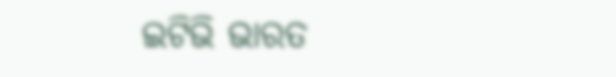ଇଟିଭି ଭାରତ